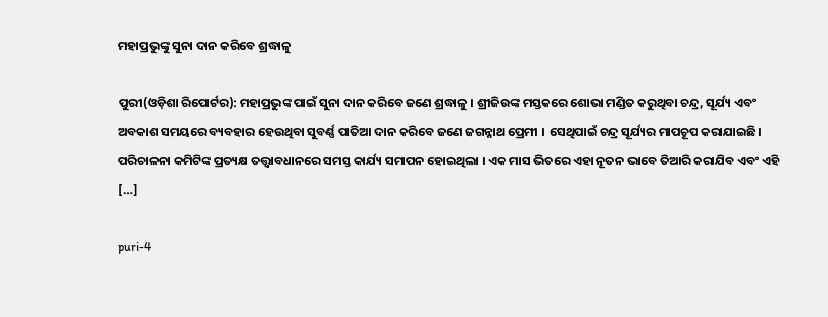ମହାପ୍ରଭୁଙ୍କୁ ସୁନା ଦାନ କରିବେ ଶ୍ରଦ୍ଧାଳୁ

ପୁରୀ(ଓଡ଼ିଶା ରିପୋର୍ଟର): ମହାପ୍ରଭୁଙ୍କ ପାଇଁ ସୁନା ଦାନ କରିବେ ଜଣେ ଶ୍ରଦ୍ଧାଳୁ । ଶ୍ରୀଜିଉଙ୍କ ମସ୍ତକରେ ଶୋଭା ମଣ୍ଡିତ କରୁଥିବା ଚନ୍ଦ୍ର, ସୂର୍ଯ୍ୟ ଏବଂ ଅବକାଶ ସମୟରେ ବ୍ୟବହାର ହେଉଥିବା ସୁବର୍ଣ୍ଣ ପାତିଆ ଦାନ କରିବେ ଜଣେ ଜଗନ୍ନାଥ ପ୍ରେମୀ ।  ସେଥିପାଇଁ ଚନ୍ଦ୍ର ସୂର୍ଯ୍ୟର ମାପଚୂପ କରାଯାଇଛି । ପରିଚାଳନା କମିଟିଙ୍କ ପ୍ରତ୍ୟକ୍ଷ ତତ୍ତ୍ୱାବଧାନରେ ସମସ୍ତ କାର୍ଯ୍ୟ ସମାପନ ହୋଇଥିଲା । ଏକ ମାସ ଭିତରେ ଏହା ନୂତନ ଭାବେ ତିଆରି କରାଯିବ ଏବଂ ଏହି […]

puri-4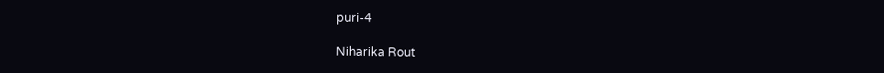puri-4

Niharika Rout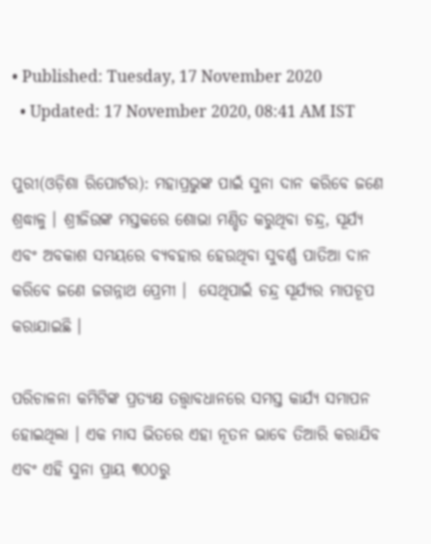• Published: Tuesday, 17 November 2020
  • Updated: 17 November 2020, 08:41 AM IST

ପୁରୀ(ଓଡ଼ିଶା ରିପୋର୍ଟର): ମହାପ୍ରଭୁଙ୍କ ପାଇଁ ସୁନା ଦାନ କରିବେ ଜଣେ ଶ୍ରଦ୍ଧାଳୁ । ଶ୍ରୀଜିଉଙ୍କ ମସ୍ତକରେ ଶୋଭା ମଣ୍ଡିତ କରୁଥିବା ଚନ୍ଦ୍ର, ସୂର୍ଯ୍ୟ ଏବଂ ଅବକାଶ ସମୟରେ ବ୍ୟବହାର ହେଉଥିବା ସୁବର୍ଣ୍ଣ ପାତିଆ ଦାନ କରିବେ ଜଣେ ଜଗନ୍ନାଥ ପ୍ରେମୀ ।  ସେଥିପାଇଁ ଚନ୍ଦ୍ର ସୂର୍ଯ୍ୟର ମାପଚୂପ କରାଯାଇଛି ।

ପରିଚାଳନା କମିଟିଙ୍କ ପ୍ରତ୍ୟକ୍ଷ ତତ୍ତ୍ୱାବଧାନରେ ସମସ୍ତ କାର୍ଯ୍ୟ ସମାପନ ହୋଇଥିଲା । ଏକ ମାସ ଭିତରେ ଏହା ନୂତନ ଭାବେ ତିଆରି କରାଯିବ ଏବଂ ଏହି ସୁନା ପ୍ରାୟ ୩୦୦ରୁ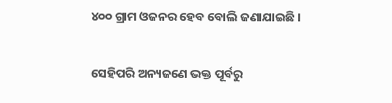୪୦୦ ଗ୍ରାମ ଓଜନର ହେବ ବୋଲି ଜଣାଯାଇଛି ।

ସେହିପରି ଅନ୍ୟଜଣେ ଭକ୍ତ ପୂର୍ବରୁ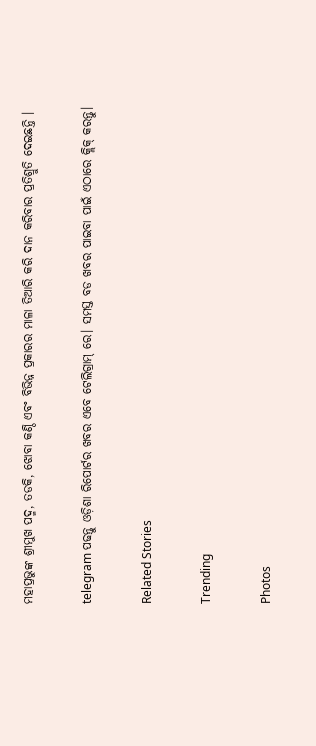ମହାପ୍ରଭୁଙ୍କ ଶ୍ରୀମୁଖ ପଦ୍ମ, ତଡକି, ଝୋବା କଣ୍ଠି ଏବଂ ବିଭିନ୍ନ ପ୍ରକାରର ମାଳା ତିଆରି କରି ଦାନ କରିବାର ପ୍ରତିଶ୍ରୁତି ଦେଇଛନ୍ତି ।

telegram ପଢନ୍ତୁ ଓଡ଼ିଶା ରିପୋର୍ଟର ଖବର ଏବେ ଟେଲିଗ୍ରାମ୍ ରେ। ସମସ୍ତ ବଡ ଖବର ପାଇବା ପାଇଁ ଏଠାରେ କ୍ଲିକ୍ କରନ୍ତୁ।

Related Stories

Trending

Photos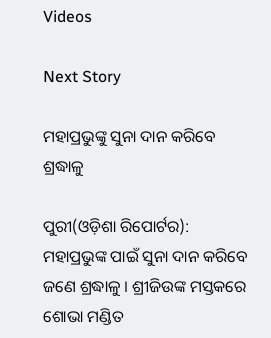Videos

Next Story

ମହାପ୍ରଭୁଙ୍କୁ ସୁନା ଦାନ କରିବେ ଶ୍ରଦ୍ଧାଳୁ

ପୁରୀ(ଓଡ଼ିଶା ରିପୋର୍ଟର): ମହାପ୍ରଭୁଙ୍କ ପାଇଁ ସୁନା ଦାନ କରିବେ ଜଣେ ଶ୍ରଦ୍ଧାଳୁ । ଶ୍ରୀଜିଉଙ୍କ ମସ୍ତକରେ ଶୋଭା ମଣ୍ଡିତ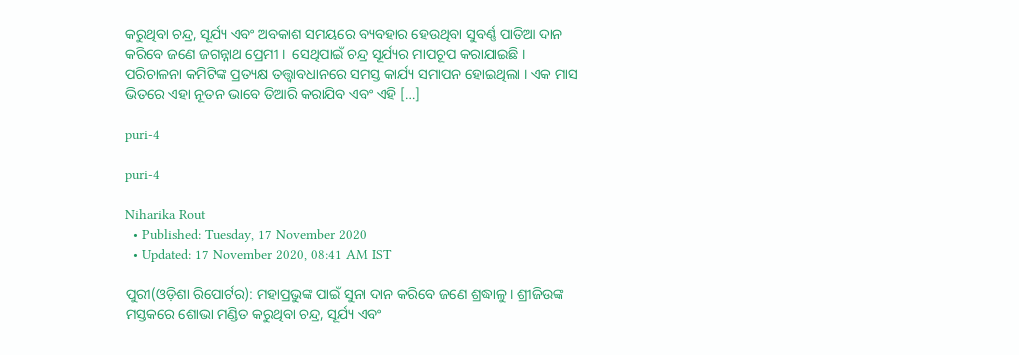କରୁଥିବା ଚନ୍ଦ୍ର, ସୂର୍ଯ୍ୟ ଏବଂ ଅବକାଶ ସମୟରେ ବ୍ୟବହାର ହେଉଥିବା ସୁବର୍ଣ୍ଣ ପାତିଆ ଦାନ କରିବେ ଜଣେ ଜଗନ୍ନାଥ ପ୍ରେମୀ ।  ସେଥିପାଇଁ ଚନ୍ଦ୍ର ସୂର୍ଯ୍ୟର ମାପଚୂପ କରାଯାଇଛି । ପରିଚାଳନା କମିଟିଙ୍କ ପ୍ରତ୍ୟକ୍ଷ ତତ୍ତ୍ୱାବଧାନରେ ସମସ୍ତ କାର୍ଯ୍ୟ ସମାପନ ହୋଇଥିଲା । ଏକ ମାସ ଭିତରେ ଏହା ନୂତନ ଭାବେ ତିଆରି କରାଯିବ ଏବଂ ଏହି […]

puri-4

puri-4

Niharika Rout
  • Published: Tuesday, 17 November 2020
  • Updated: 17 November 2020, 08:41 AM IST

ପୁରୀ(ଓଡ଼ିଶା ରିପୋର୍ଟର): ମହାପ୍ରଭୁଙ୍କ ପାଇଁ ସୁନା ଦାନ କରିବେ ଜଣେ ଶ୍ରଦ୍ଧାଳୁ । ଶ୍ରୀଜିଉଙ୍କ ମସ୍ତକରେ ଶୋଭା ମଣ୍ଡିତ କରୁଥିବା ଚନ୍ଦ୍ର, ସୂର୍ଯ୍ୟ ଏବଂ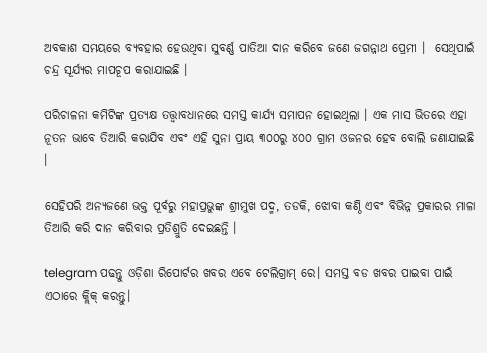ଅବକାଶ ସମୟରେ ବ୍ୟବହାର ହେଉଥିବା ସୁବର୍ଣ୍ଣ ପାତିଆ ଦାନ କରିବେ ଜଣେ ଜଗନ୍ନାଥ ପ୍ରେମୀ ।  ସେଥିପାଇଁ ଚନ୍ଦ୍ର ସୂର୍ଯ୍ୟର ମାପଚୂପ କରାଯାଇଛି ।

ପରିଚାଳନା କମିଟିଙ୍କ ପ୍ରତ୍ୟକ୍ଷ ତତ୍ତ୍ୱାବଧାନରେ ସମସ୍ତ କାର୍ଯ୍ୟ ସମାପନ ହୋଇଥିଲା । ଏକ ମାସ ଭିତରେ ଏହା ନୂତନ ଭାବେ ତିଆରି କରାଯିବ ଏବଂ ଏହି ସୁନା ପ୍ରାୟ ୩୦୦ରୁ ୪୦୦ ଗ୍ରାମ ଓଜନର ହେବ ବୋଲି ଜଣାଯାଇଛି ।

ସେହିପରି ଅନ୍ୟଜଣେ ଭକ୍ତ ପୂର୍ବରୁ ମହାପ୍ରଭୁଙ୍କ ଶ୍ରୀମୁଖ ପଦ୍ମ, ତଡକି, ଝୋବା କଣ୍ଠି ଏବଂ ବିଭିନ୍ନ ପ୍ରକାରର ମାଳା ତିଆରି କରି ଦାନ କରିବାର ପ୍ରତିଶ୍ରୁତି ଦେଇଛନ୍ତି ।

telegram ପଢନ୍ତୁ ଓଡ଼ିଶା ରିପୋର୍ଟର ଖବର ଏବେ ଟେଲିଗ୍ରାମ୍ ରେ। ସମସ୍ତ ବଡ ଖବର ପାଇବା ପାଇଁ ଏଠାରେ କ୍ଲିକ୍ କରନ୍ତୁ।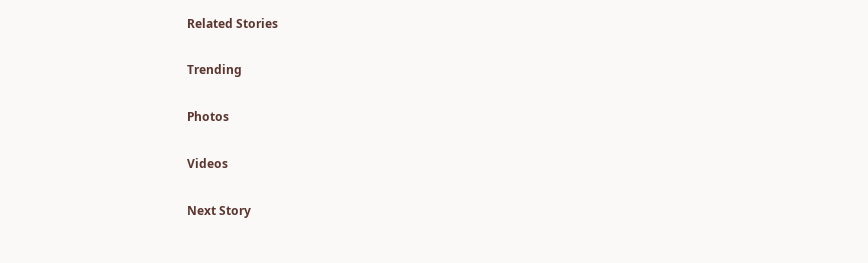Related Stories

Trending

Photos

Videos

Next Story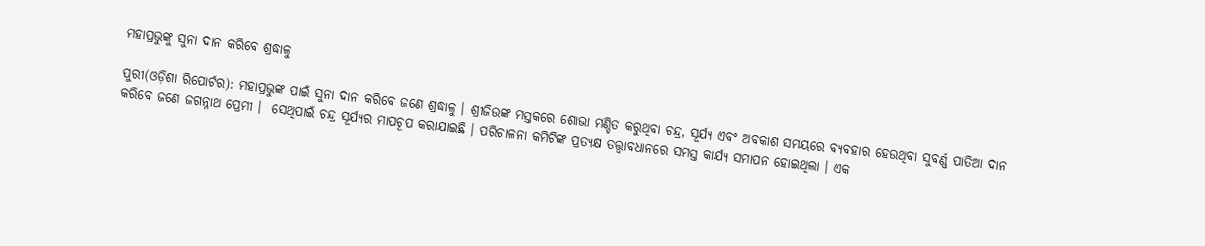ମହାପ୍ରଭୁଙ୍କୁ ସୁନା ଦାନ କରିବେ ଶ୍ରଦ୍ଧାଳୁ

ପୁରୀ(ଓଡ଼ିଶା ରିପୋର୍ଟର): ମହାପ୍ରଭୁଙ୍କ ପାଇଁ ସୁନା ଦାନ କରିବେ ଜଣେ ଶ୍ରଦ୍ଧାଳୁ । ଶ୍ରୀଜିଉଙ୍କ ମସ୍ତକରେ ଶୋଭା ମଣ୍ଡିତ କରୁଥିବା ଚନ୍ଦ୍ର, ସୂର୍ଯ୍ୟ ଏବଂ ଅବକାଶ ସମୟରେ ବ୍ୟବହାର ହେଉଥିବା ସୁବର୍ଣ୍ଣ ପାତିଆ ଦାନ କରିବେ ଜଣେ ଜଗନ୍ନାଥ ପ୍ରେମୀ ।  ସେଥିପାଇଁ ଚନ୍ଦ୍ର ସୂର୍ଯ୍ୟର ମାପଚୂପ କରାଯାଇଛି । ପରିଚାଳନା କମିଟିଙ୍କ ପ୍ରତ୍ୟକ୍ଷ ତତ୍ତ୍ୱାବଧାନରେ ସମସ୍ତ କାର୍ଯ୍ୟ ସମାପନ ହୋଇଥିଲା । ଏକ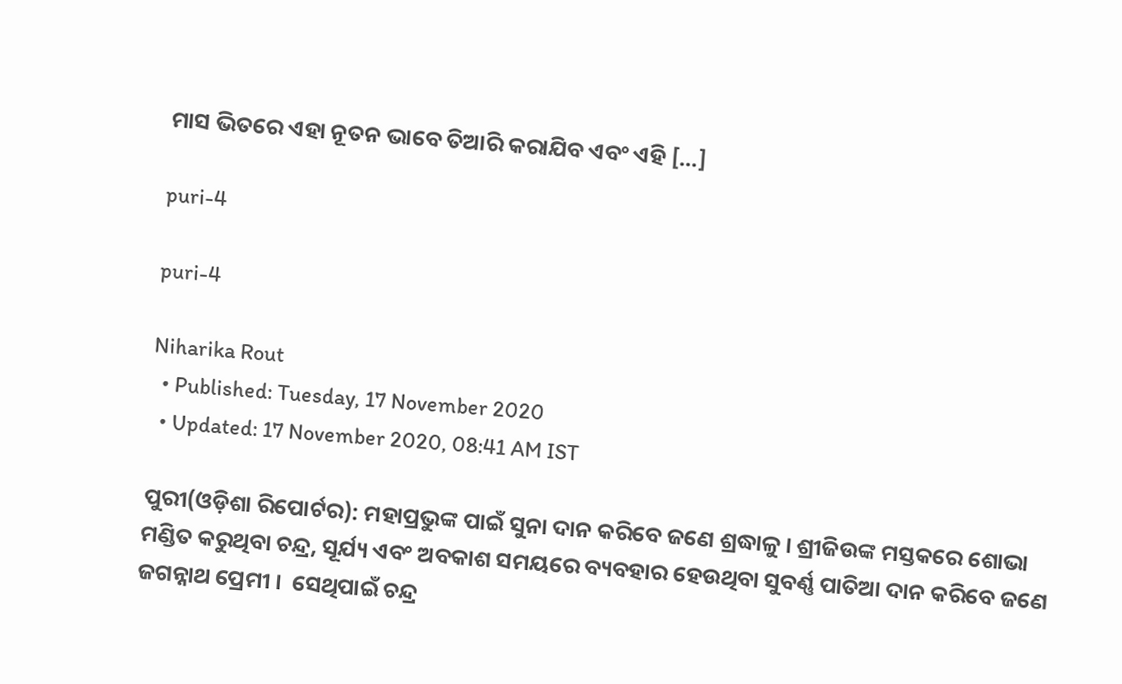ମାସ ଭିତରେ ଏହା ନୂତନ ଭାବେ ତିଆରି କରାଯିବ ଏବଂ ଏହି […]

puri-4

puri-4

Niharika Rout
  • Published: Tuesday, 17 November 2020
  • Updated: 17 November 2020, 08:41 AM IST

ପୁରୀ(ଓଡ଼ିଶା ରିପୋର୍ଟର): ମହାପ୍ରଭୁଙ୍କ ପାଇଁ ସୁନା ଦାନ କରିବେ ଜଣେ ଶ୍ରଦ୍ଧାଳୁ । ଶ୍ରୀଜିଉଙ୍କ ମସ୍ତକରେ ଶୋଭା ମଣ୍ଡିତ କରୁଥିବା ଚନ୍ଦ୍ର, ସୂର୍ଯ୍ୟ ଏବଂ ଅବକାଶ ସମୟରେ ବ୍ୟବହାର ହେଉଥିବା ସୁବର୍ଣ୍ଣ ପାତିଆ ଦାନ କରିବେ ଜଣେ ଜଗନ୍ନାଥ ପ୍ରେମୀ ।  ସେଥିପାଇଁ ଚନ୍ଦ୍ର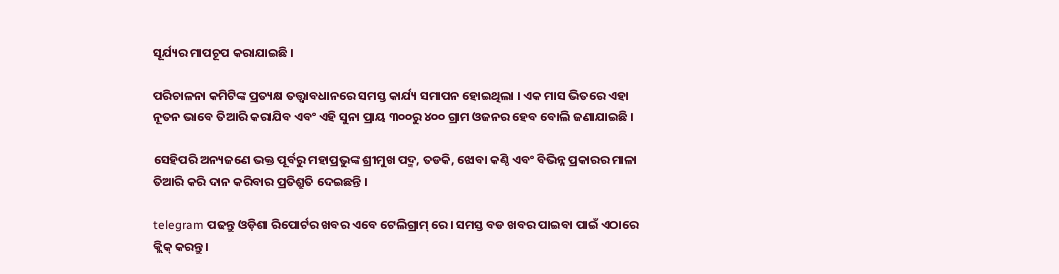ସୂର୍ଯ୍ୟର ମାପଚୂପ କରାଯାଇଛି ।

ପରିଚାଳନା କମିଟିଙ୍କ ପ୍ରତ୍ୟକ୍ଷ ତତ୍ତ୍ୱାବଧାନରେ ସମସ୍ତ କାର୍ଯ୍ୟ ସମାପନ ହୋଇଥିଲା । ଏକ ମାସ ଭିତରେ ଏହା ନୂତନ ଭାବେ ତିଆରି କରାଯିବ ଏବଂ ଏହି ସୁନା ପ୍ରାୟ ୩୦୦ରୁ ୪୦୦ ଗ୍ରାମ ଓଜନର ହେବ ବୋଲି ଜଣାଯାଇଛି ।

ସେହିପରି ଅନ୍ୟଜଣେ ଭକ୍ତ ପୂର୍ବରୁ ମହାପ୍ରଭୁଙ୍କ ଶ୍ରୀମୁଖ ପଦ୍ମ, ତଡକି, ଝୋବା କଣ୍ଠି ଏବଂ ବିଭିନ୍ନ ପ୍ରକାରର ମାଳା ତିଆରି କରି ଦାନ କରିବାର ପ୍ରତିଶ୍ରୁତି ଦେଇଛନ୍ତି ।

telegram ପଢନ୍ତୁ ଓଡ଼ିଶା ରିପୋର୍ଟର ଖବର ଏବେ ଟେଲିଗ୍ରାମ୍ ରେ। ସମସ୍ତ ବଡ ଖବର ପାଇବା ପାଇଁ ଏଠାରେ କ୍ଲିକ୍ କରନ୍ତୁ।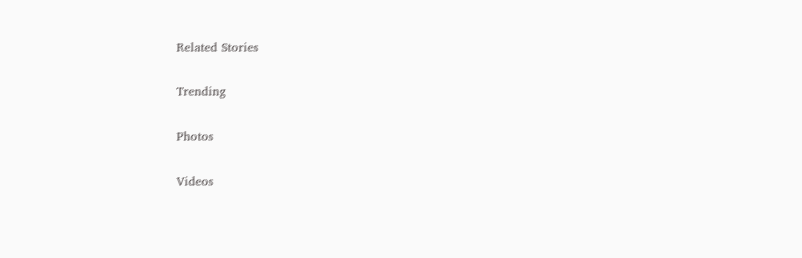Related Stories

Trending

Photos

Videos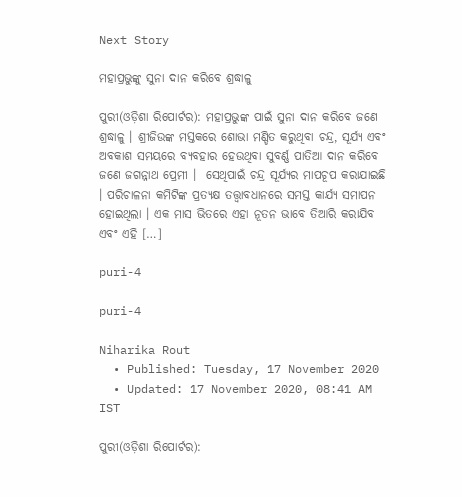Next Story

ମହାପ୍ରଭୁଙ୍କୁ ସୁନା ଦାନ କରିବେ ଶ୍ରଦ୍ଧାଳୁ

ପୁରୀ(ଓଡ଼ିଶା ରିପୋର୍ଟର): ମହାପ୍ରଭୁଙ୍କ ପାଇଁ ସୁନା ଦାନ କରିବେ ଜଣେ ଶ୍ରଦ୍ଧାଳୁ । ଶ୍ରୀଜିଉଙ୍କ ମସ୍ତକରେ ଶୋଭା ମଣ୍ଡିତ କରୁଥିବା ଚନ୍ଦ୍ର, ସୂର୍ଯ୍ୟ ଏବଂ ଅବକାଶ ସମୟରେ ବ୍ୟବହାର ହେଉଥିବା ସୁବର୍ଣ୍ଣ ପାତିଆ ଦାନ କରିବେ ଜଣେ ଜଗନ୍ନାଥ ପ୍ରେମୀ ।  ସେଥିପାଇଁ ଚନ୍ଦ୍ର ସୂର୍ଯ୍ୟର ମାପଚୂପ କରାଯାଇଛି । ପରିଚାଳନା କମିଟିଙ୍କ ପ୍ରତ୍ୟକ୍ଷ ତତ୍ତ୍ୱାବଧାନରେ ସମସ୍ତ କାର୍ଯ୍ୟ ସମାପନ ହୋଇଥିଲା । ଏକ ମାସ ଭିତରେ ଏହା ନୂତନ ଭାବେ ତିଆରି କରାଯିବ ଏବଂ ଏହି […]

puri-4

puri-4

Niharika Rout
  • Published: Tuesday, 17 November 2020
  • Updated: 17 November 2020, 08:41 AM IST

ପୁରୀ(ଓଡ଼ିଶା ରିପୋର୍ଟର):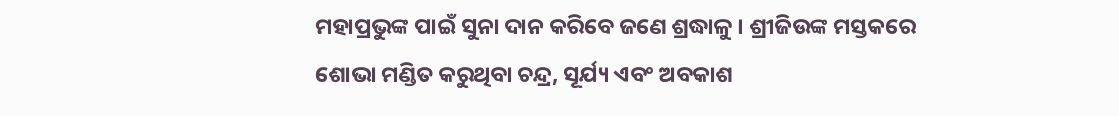ମହାପ୍ରଭୁଙ୍କ ପାଇଁ ସୁନା ଦାନ କରିବେ ଜଣେ ଶ୍ରଦ୍ଧାଳୁ । ଶ୍ରୀଜିଉଙ୍କ ମସ୍ତକରେ ଶୋଭା ମଣ୍ଡିତ କରୁଥିବା ଚନ୍ଦ୍ର, ସୂର୍ଯ୍ୟ ଏବଂ ଅବକାଶ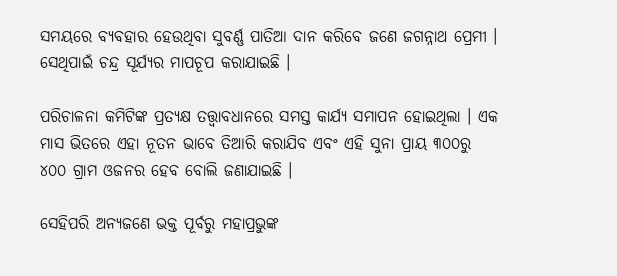ସମୟରେ ବ୍ୟବହାର ହେଉଥିବା ସୁବର୍ଣ୍ଣ ପାତିଆ ଦାନ କରିବେ ଜଣେ ଜଗନ୍ନାଥ ପ୍ରେମୀ ।  ସେଥିପାଇଁ ଚନ୍ଦ୍ର ସୂର୍ଯ୍ୟର ମାପଚୂପ କରାଯାଇଛି ।

ପରିଚାଳନା କମିଟିଙ୍କ ପ୍ରତ୍ୟକ୍ଷ ତତ୍ତ୍ୱାବଧାନରେ ସମସ୍ତ କାର୍ଯ୍ୟ ସମାପନ ହୋଇଥିଲା । ଏକ ମାସ ଭିତରେ ଏହା ନୂତନ ଭାବେ ତିଆରି କରାଯିବ ଏବଂ ଏହି ସୁନା ପ୍ରାୟ ୩୦୦ରୁ ୪୦୦ ଗ୍ରାମ ଓଜନର ହେବ ବୋଲି ଜଣାଯାଇଛି ।

ସେହିପରି ଅନ୍ୟଜଣେ ଭକ୍ତ ପୂର୍ବରୁ ମହାପ୍ରଭୁଙ୍କ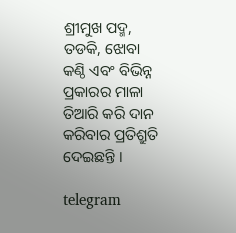ଶ୍ରୀମୁଖ ପଦ୍ମ, ତଡକି, ଝୋବା କଣ୍ଠି ଏବଂ ବିଭିନ୍ନ ପ୍ରକାରର ମାଳା ତିଆରି କରି ଦାନ କରିବାର ପ୍ରତିଶ୍ରୁତି ଦେଇଛନ୍ତି ।

telegram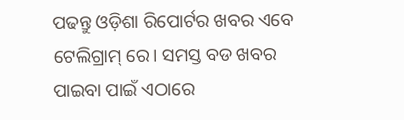ପଢନ୍ତୁ ଓଡ଼ିଶା ରିପୋର୍ଟର ଖବର ଏବେ ଟେଲିଗ୍ରାମ୍ ରେ। ସମସ୍ତ ବଡ ଖବର ପାଇବା ପାଇଁ ଏଠାରେ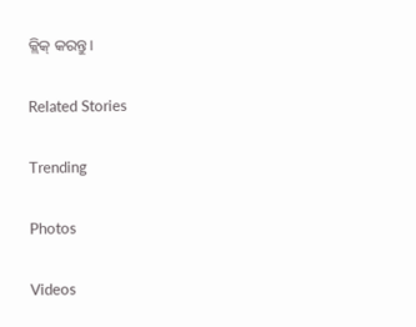କ୍ଲିକ୍ କରନ୍ତୁ।

Related Stories

Trending

Photos

Videos